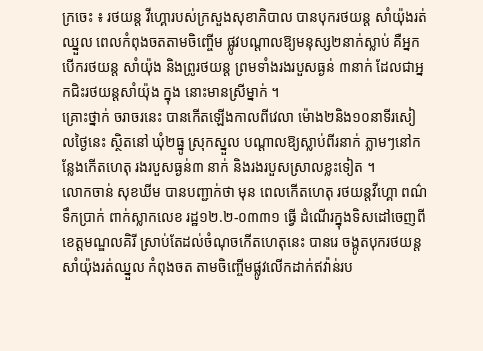ក្រចេះ ៖ រថយន្ដ វីហ្គោរបស់ក្រសួងសុខាភិបាល បានបុករថយន្ដ សាំយ៉ុងរត់ឈ្នួល ពេលកំពុងចតតាមចិញ្ចើម ផ្លូវបណ្ដាលឱ្យមនុស្ស២នាក់ស្លាប់ គឺអ្នកបើករថយន្ដ សាំយ៉ុង និងព្រូរថយន្ដ ព្រមទាំងរងរបួសធ្ងន់ ៣នាក់ ដែលជាអ្នកជិះរថយន្ដសាំយ៉ុង ក្នុង នោះមានស្រីម្នាក់ ។
គ្រោះថ្នាក់ ចរាចរនេះ បានកើតឡើងកាលពីវេលា ម៉ោង២និង១០នាទីរសៀលថ្ងៃនេះ ស្ថិតនៅ ឃុំ២ធ្នូ ស្រុកស្នួល បណ្ដាលឱ្យស្លាប់ពីរនាក់ ភ្លាមៗនៅកន្លែងកើតហេតុ រងរបួសធ្ងន់៣ នាក់ និងរងរបួសស្រាលខ្លះទៀត ។
លោកចាន់ សុខឃីម បានបញ្ជាក់ថា មុន ពេលកើតហេតុ រថយន្ដវីហ្គោ ពណ៌ទឹកប្រាក់ ពាក់ស្លាកលេខ រដ្ឋ១២.២-០៣៣១ ធ្វើ ដំណើរក្នុងទិសដៅចេញពី ខេត្ដមណ្ឌលគិរី ស្រាប់តែដល់ចំណុចកើតហេតុនេះ បានរេ ចង្កូតបុករថយន្ដសាំយ៉ុងរត់ឈ្នួល កំពុងចត តាមចិញ្ចើមផ្លូវលើកដាក់ឥវ៉ាន់រប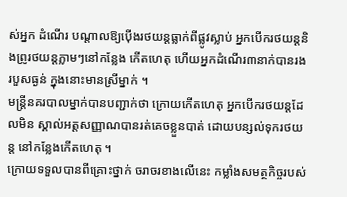ស់អ្នក ដំណើរ បណ្ដាលឱ្យប៉ើងរថយន្ដធ្លាក់ពីផ្លូវស្លាប់ អ្នកបើករថយន្ដនិងព្រូរថយន្ដភ្លាមៗនៅកន្លែង កើតហេតុ ហើយអ្នកដំណើរ៣នាក់បានរង របួសធ្ងន់ ក្នុងនោះមានស្រីម្នាក់ ។
មន្ត្រីនគរបាលម្នាក់បានបញ្ជាក់ថា ក្រោយកើតហេតុ អ្នកបើករថយន្ដដែលមិន ស្គាល់អត្ដសញ្ញាណបានរត់គេចខ្លួនបាត់ ដោយបន្សល់ទុករថយន្ដ នៅកន្លែងកើតហេតុ ។
ក្រោយទទួលបានពីគ្រោះថ្នាក់ ចរាចរខាងលើនេះ កម្លាំងសមត្ថកិច្ចរបស់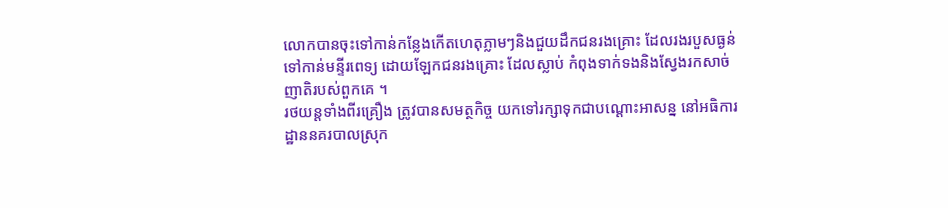លោកបានចុះទៅកាន់កន្លែងកើតហេតុភ្លាមៗនិងជួយដឹកជនរងគ្រោះ ដែលរងរបួសធ្ងន់ ទៅកាន់មន្ទីរពេទ្យ ដោយឡែកជនរងគ្រោះ ដែលស្លាប់ កំពុងទាក់ទងនិងស្វែងរកសាច់ ញាតិរបស់ពួកគេ ។
រថយន្ដទាំងពីរគ្រឿង ត្រូវបានសមត្ថកិច្ច យកទៅរក្សាទុកជាបណ្ដោះអាសន្ន នៅអធិការ ដ្ឋាននគរបាលស្រុក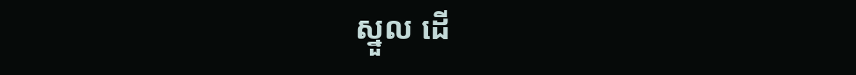ស្នួល ដើ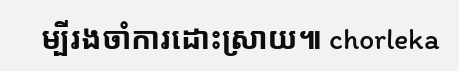ម្បីរងចាំការដោះស្រាយ៕ chorleka